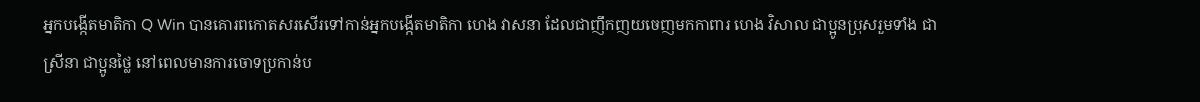អ្នកបង្កើតមាតិកា Q Win បានគោរពកោតសរសើរទៅកាន់អ្នកបង្កើតមាតិកា ហេង វាសនា ដែលជាញឹកញយចេញមកកាពារ ហេង វិសាល ជាប្អូនប្រុសរួមទាំង ជា ស្រីនា ជាប្អូនថ្លៃ នៅពេលមានការចោទប្រកាន់ប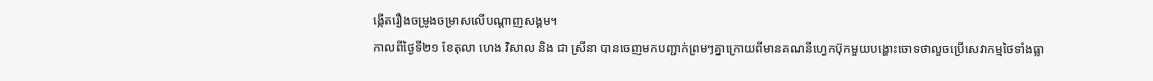ង្កើតរឿងចម្រូងចម្រាសលើបណ្តាញសង្គម។
កាលពីថ្ងៃទី២១ ខែតុលា ហេង វិសាល និង ជា ស្រីនា បានចេញមកបញ្ជាក់ព្រមៗគ្នាក្រោយពីមានគណនីហ្វេកប៊ុកមួយបង្ហោះចោទថាលួចប្រើសេវាកម្មថៃទាំងធ្លា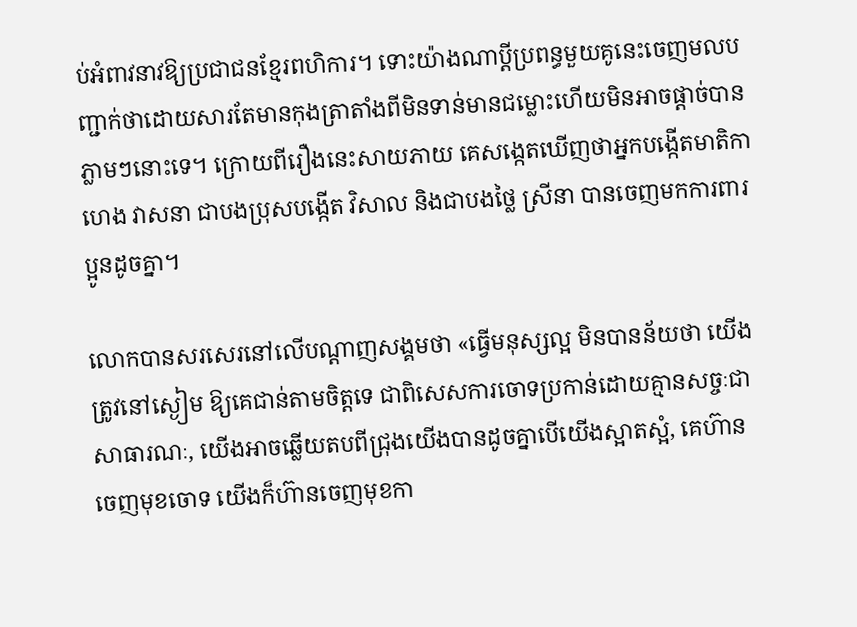ប់អំពាវនាវឱ្យប្រជាជនខ្មែរពហិការ។ ទោះយ៉ាងណាប្តីប្រពន្ធមួយគូនេះចេញមលបញ្ជាក់ថាដោយសារតែមានកុងត្រាតាំងពីមិនទាន់មានជម្លោះហើយមិនអាចផ្តាច់បានភ្លាមៗនោះទេ។ ក្រោយពីរឿងនេះសាយភាយ គេសង្កេតឃើញថាអ្នកបង្កើតមាតិកា ហេង វាសនា ជាបងប្រុសបង្កើត វិសាល និងជាបងថ្លៃ ស្រីនា បានចេញមកការពារប្អូនដូចគ្នា។

លោកបានសរសេរនៅលើបណ្តាញសង្គមថា «ធ្វើមនុស្សល្អ មិនបានន័យថា យើងត្រូវនៅស្ងៀម ឱ្យគេជាន់តាមចិត្តទេ ជាពិសេសការចោទប្រកាន់ដោយគ្មានសច្ចៈជាសាធារណៈ, យើងអាចឆ្លើយតបពីជ្រុងយើងបានដូចគ្នាបើយើងស្អាតស្អំ, គេហ៊ានចេញមុខចោទ យើងក៏ហ៊ានចេញមុខកា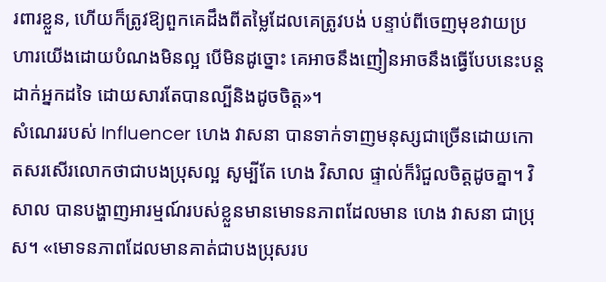រពារខ្លួន, ហើយក៏ត្រូវឱ្យពួកគេដឹងពីតម្លៃដែលគេត្រូវបង់ បន្ទាប់ពីចេញមុខវាយប្រហារយើងដោយបំណងមិនល្អ បើមិនដូច្នោះ គេអាចនឹងញៀនអាចនឹងធ្វើបែបនេះបន្តដាក់អ្នកដទៃ ដោយសារតែបានល្បីនិងដូចចិត្ត»។
សំណេររបស់ Influencer ហេង វាសនា បានទាក់ទាញមនុស្សជាច្រើនដោយកោតសរសើរលោកថាជាបងប្រុសល្អ សូម្បីតែ ហេង វិសាល ផ្ទាល់ក៏រំជួលចិត្តដូចគ្នា។ វិសាល បានបង្ហាញអារម្មណ៍របស់ខ្លួនមានមោទនភាពដែលមាន ហេង វាសនា ជាប្រុស។ «មោទនភាពដែលមានគាត់ជាបងប្រុសរប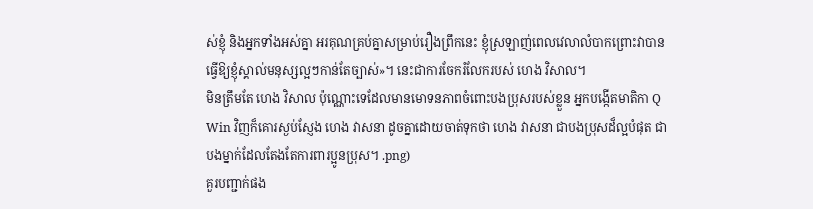ស់ខ្ញុំ និងអ្នកទាំងអស់គ្នា អរគុណគ្រប់គ្នាសម្រាប់រឿងព្រឹកនេះ ខ្ញុំស្រឡាញ់ពេលវេលាលំបាកព្រោះវាបានធ្វើឱ្យខ្ញុំស្គាល់មនុស្សល្អៗកាន់តែច្បាស់»។ នេះជាការចែករំលែករបស់ ហេង វិសាល។
មិនត្រឹមតែ ហេង វិសាល ប៉ុណ្ណោះទេដែលមានមោទនភាពចំពោះបងប្រុសរបស់ខ្លួន អ្នកបង្កើតមាតិកា Q Win វិញក៏គោរស្ងប់ស្ញែង ហេង វាសនា ដូចគ្នាដោយចាត់ទុកថា ហេង វាសនា ជាបងប្រុសដ៏ល្អបំផុត ជាបងម្នាក់ដែលតែងតែការពារប្អូនប្រុស។ .png)
គួរបញ្ជាក់ផង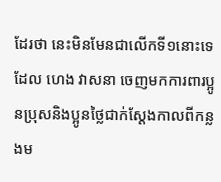ដែរថា នេះមិនមែនជាលើកទី១នោះទេដែល ហេង វាសនា ចេញមកការពារប្អូនប្រុសនិងប្អូនថ្លៃជាក់ស្តែងកាលពីកន្លងម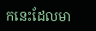កនេះដែលមា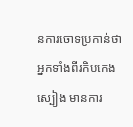នការចោទប្រកាន់ថាអ្នកទាំងពីរកិបកេងស្បៀង មានការ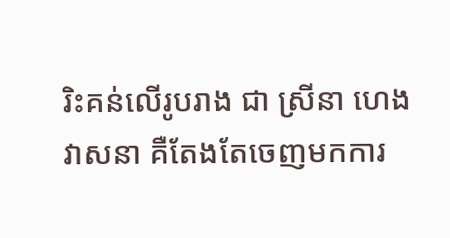រិះគន់លើរូបរាង ជា ស្រីនា ហេង វាសនា គឺតែងតែចេញមកការ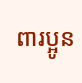ពារប្អូន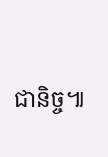ជានិច្ច៕